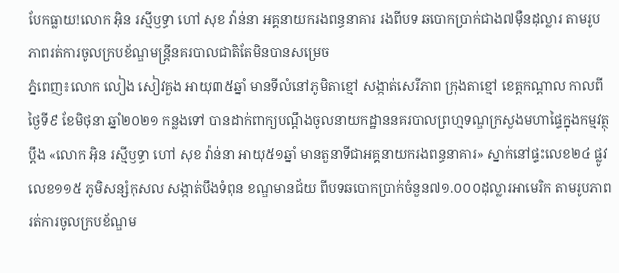បែកធ្លាយ!លោក អ៊ិន រស្មីឫទ្ធា ហៅ សុខ វ៉ាន់នា អគ្គនាយករងពន្ធនាគារ រងពីបទ ឆបោកប្រាក់ជាង៧ម៉ឺនដុល្លារ តាមរូបភាពរត់ការចូលក្របខ័ណ្ឌមន្ត្រីនគរបាលជាតិតែមិនបានសម្រេច
ភ្នំពេញ៖លោក លៀង សៀវគួង អាយុ៣៥ឆ្នាំ មានទីលំនៅភូមិតាខ្មៅ សង្កាត់សេរីភាព ក្រុងតាខ្មៅ ខេត្តកណ្តាល កាលពីថ្ងៃទី៩ ខែមិថុនា ឆ្នាំ២០២១ កន្លងទៅ បានដាក់ពាក្យបណ្ដឹងចូលនាយកដ្ឋាននគរបាលព្រហ្មទណ្ឌក្រសួងមហាផ្ទៃក្នុងកម្មវត្ថុប្ដឹង «លោក អ៊ិន រស្មីឫទ្ធា ហៅ សុខ វ៉ាន់នា អាយុ៥១ឆ្នាំ មានតួនាទីជាអគ្គនាយករងពន្ធនាគារ» ស្នាក់នៅផ្ទះលេខ២៤ ផ្លូវលេខ១១៥ ភូមិសន្សំកុសល សង្កាត់បឹងទំពុន ខណ្ឌមានជ័យ ពីបទឆបោកប្រាក់ចំនួន៧១.០០០ដុល្លារអាមេរិក តាមរូបភាពរត់ការចូលក្របខ័ណ្ឌម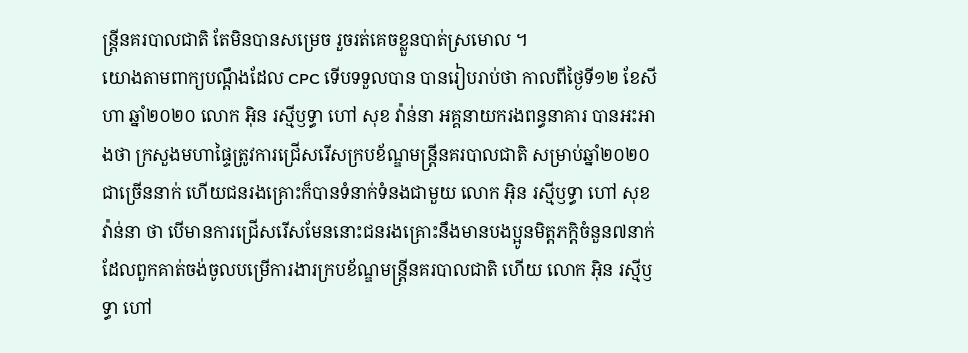ន្ត្រីនគរបាលជាតិ តែមិនបានសម្រេច រួចរត់គេចខ្លួនបាត់ស្រមោល ។
យោងតាមពាក្យបណ្ដឹងដែល CPC ទើបទទួលបាន បានរៀបរាប់ថា កាលពីថ្ងៃទី១២ ខែសីហា ឆ្នាំ២០២០ លោក អ៊ិន រស្មីឫទ្ធា ហៅ សុខ វ៉ាន់នា អគ្គនាយករងពន្ធនាគារ បានអះអាងថា ក្រសួងមហាផ្ទៃត្រូវការជ្រើសរើសក្របខ័ណ្ឌមន្ដ្រីនគរបាលជាតិ សម្រាប់ឆ្នាំ២០២០ ជាច្រើននាក់ ហើយជនរងគ្រោះក៏បានទំនាក់ទំនងជាមួយ លោក អ៊ិន រស្មីឫទ្ធា ហៅ សុខ វ៉ាន់នា ថា បើមានការជ្រើសរើសមែននោះជនរងគ្រោះនឹងមានបងប្អូនមិត្តភក្តិចំនួន៧នាក់ដែលពួកគាត់ចង់ចូលបម្រើការងារក្របខ័ណ្ឌមន្ត្រីនគរបាលជាតិ ហើយ លោក អ៊ិន រស្មីឫទ្ធា ហៅ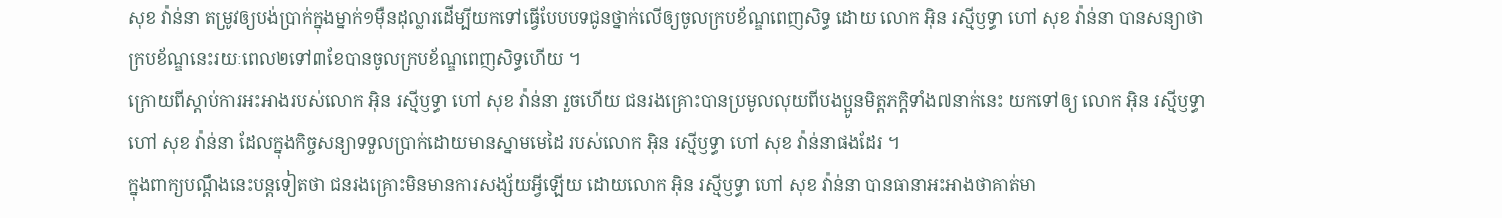សុខ វ៉ាន់នា តម្រូវឲ្យបង់ប្រាក់ក្នុងម្នាក់១ម៉ឺនដុល្លារដើម្បីយកទៅធ្វើបែបបទជូនថ្នាក់លើឲ្យចូលក្របខ័ណ្ឌពេញសិទ្ធ ដោយ លោក អ៊ិន រស្មីឫទ្ធា ហៅ សុខ វ៉ាន់នា បានសន្យាថា ក្របខ័ណ្ឌនេះរយៈពេល២ទៅ៣ខែបានចូលក្របខ័ណ្ឌពេញសិទ្ធហើយ ។
ក្រោយពីស្ដាប់ការអះអាងរបស់លោក អ៊ិន រស្មីឫទ្ធា ហៅ សុខ វ៉ាន់នា រួចហើយ ជនរងគ្រោះបានប្រមូលលុយពីបងប្អូនមិត្តភក្តិទាំង៧នាក់នេះ យកទៅឲ្យ លោក អ៊ិន រស្មីឫទ្ធា ហៅ សុខ វ៉ាន់នា ដែលក្នុងកិច្ចសន្យាទទួលប្រាក់ដោយមានស្នាមមេដៃ របស់លោក អ៊ិន រស្មីឫទ្ធា ហៅ សុខ វ៉ាន់នាផងដែរ ។
ក្នុងពាក្យបណ្ដឹងនេះបន្តទៀតថា ជនរងគ្រោះមិនមានការសង្ស័យអ្វីឡើយ ដោយលោក អ៊ិន រស្មីឫទ្ធា ហៅ សុខ វ៉ាន់នា បានធានាអះអាងថាគាត់មា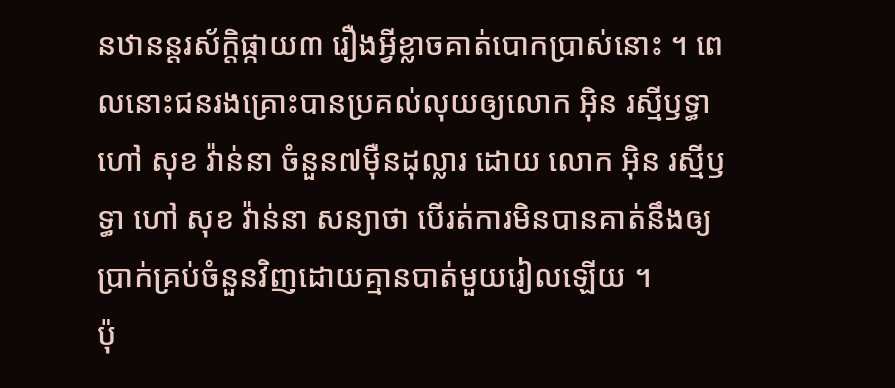នឋានន្តរស័ក្តិផ្កាយ៣ រឿងអ្វីខ្លាចគាត់បោកប្រាស់នោះ ។ ពេលនោះជនរងគ្រោះបានប្រគល់លុយឲ្យលោក អ៊ិន រស្មីឫទ្ធា ហៅ សុខ វ៉ាន់នា ចំនួន៧ម៉ឺនដុល្លារ ដោយ លោក អ៊ិន រស្មីឫទ្ធា ហៅ សុខ វ៉ាន់នា សន្យាថា បើរត់ការមិនបានគាត់នឹងឲ្យប្រាក់គ្រប់ចំនួនវិញដោយគ្មានបាត់មួយរៀលឡើយ ។
ប៉ុ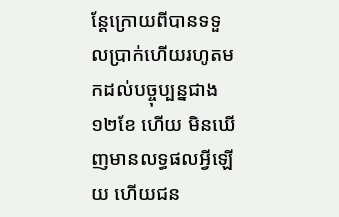ន្តែក្រោយពីបានទទួលប្រាក់ហើយរហូតមកដល់បច្ចុប្បន្នជាង១២ខែ ហើយ មិនឃើញមានលទ្ធផលអ្វីឡើយ ហើយជន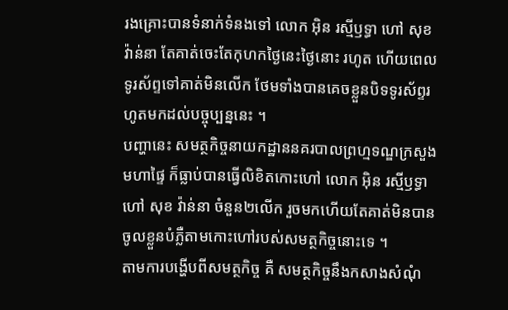រងគ្រោះបានទំនាក់ទំនងទៅ លោក អ៊ិន រស្មីឫទ្ធា ហៅ សុខ វ៉ាន់នា តែគាត់ចេះតែកុហកថ្ងៃនេះថ្ងៃនោះ រហូត ហើយពេលទូរស័ព្ទទៅគាត់មិនលើក ថែមទាំងបានគេចខ្លួនបិទទូរស័ព្ទរហូតមកដល់បច្ចុប្បន្ននេះ ។
បញ្ហានេះ សមត្ថកិច្ចនាយកដ្ឋាននគរបាលព្រហ្មទណ្ឌក្រសួងមហាផ្ទៃ ក៏ធ្លាប់បានធ្វើលិខិតកោះហៅ លោក អ៊ិន រស្មីឫទ្ធា ហៅ សុខ វ៉ាន់នា ចំនួន២លើក រួចមកហើយតែគាត់មិនបានចូលខ្លួនបំភ្លឺតាមកោះហៅរបស់សមត្ថកិច្ចនោះទេ ។
តាមការបង្ហើបពីសមត្ថកិច្ច គឺ សមត្ថកិច្ចនឹងកសាងសំណុំ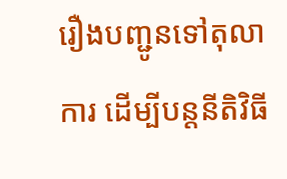រឿងបញ្ជូនទៅតុលាការ ដើម្បីបន្តនីតិវិធី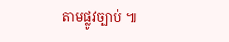តាមផ្លូវច្បាប់ ៕